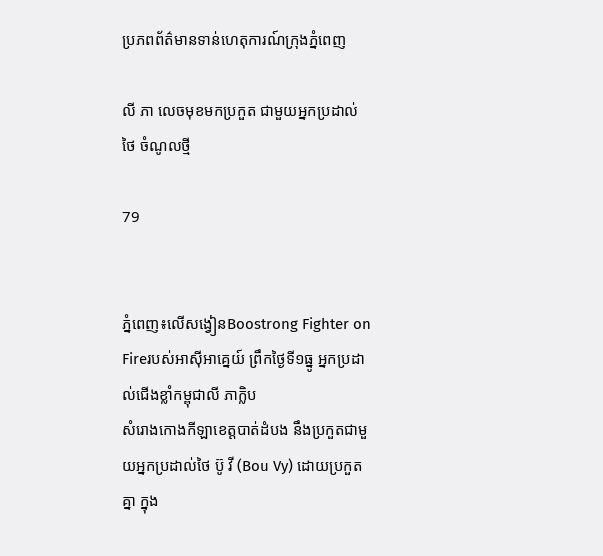ប្រភពព័ត៌មានទាន់ហេតុការណ៍ក្រុងភ្នំពេញ

លី ភា លេចមុខមកប្រកួត ជាមួយអ្នកប្រដាល់ថៃ ចំណូលថ្មី

79


ភ្នំពេញ៖លើសង្វៀនBoostrong Fighter on Fireរបស់អាស៊ីអាគ្នេយ៍ ព្រឹកថ្ងៃទី១ធ្នូ អ្នកប្រដាល់ជើងខ្លាំកម្ពុជាលី ភាក្លិប
សំរោងកោងកីឡាខេត្តបាត់ដំបង នឹងប្រកួតជាមួយអ្នកប្រដាល់ថៃ ប៊ូ វី (Bou Vy) ដោយប្រកួតគ្នា ក្នុង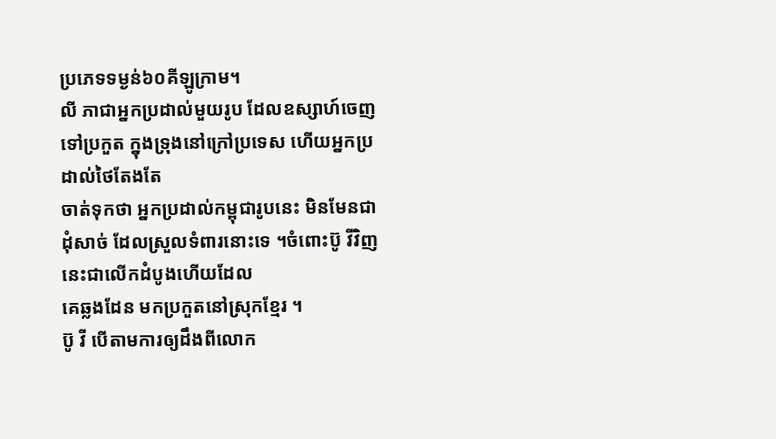ប្រភេទទម្ងន់៦០គីឡូក្រាម។
លី ភាជាអ្នកប្រដាល់មួយរូប ដែលឧស្សាហ៍ចេញទៅប្រកួត ក្នុងទ្រុងនៅក្រៅប្រទេស ហើយអ្នកប្រដាល់ថៃតែងតែ
ចាត់ទុកថា អ្នកប្រដាល់កម្ពុជារូបនេះ មិនមែនជាដុំសាច់ ដែលស្រួលទំពារនោះទេ ។ចំពោះប៊ូ វីវិញ នេះជាលើកដំបូងហើយដែល
គេឆ្លងដែន មកប្រកួតនៅស្រុកខ្មែរ ។
ប៊ូ វី បើតាមការឲ្យដឹងពីលោក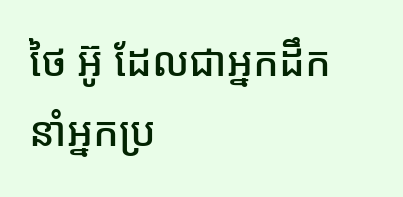ថៃ អ៊ូ ដែលជាអ្នកដឹកនាំអ្នកប្រ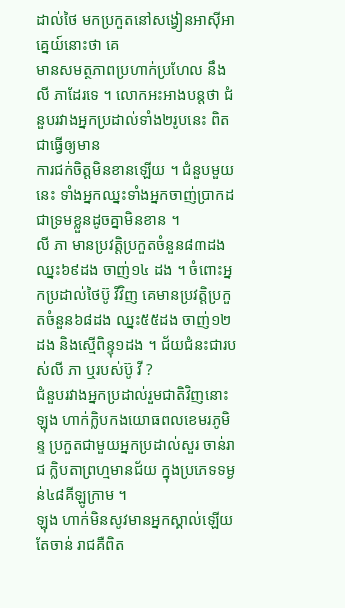ដាល់ថៃ មកប្រកួតនៅសង្វៀនអាស៊ីអាគ្នេយ៍នោះថា គេ
មានសមត្ថភាពប្រហាក់ប្រហែល នឹងលី ភាដែរទេ ។ លោកអះអាងបន្តថា ជំនួបរវាងអ្នកប្រដាល់ទាំង២រូបនេះ ពិតជាធ្វើឲ្យមាន
ការជក់ចិត្តមិនខានឡើយ ។ ជំនួបមួយនេះ ទាំងអ្នកឈ្នះទាំងអ្នកចាញ់ប្រាកដ ជាទ្រមខ្លួនដូចគ្នាមិនខាន ។
លី ភា មានប្រវត្តិប្រកួតចំនួន៨៣ដង ឈ្នះ៦៩ដង ចាញ់១៤ ដង ។ ចំពោះអ្នកប្រដាល់ថៃប៊ូ វីវិញ គេមានប្រវត្តិប្រកួតចំនួន៦៨ដង ឈ្នះ៥៥ដង ចាញ់១២ដង និងស្មើពិន្ទុ១ដង ។ ជ័យជំនះជារបស់លី ភា ឬរបស់ប៊ូ វី ?
ជំនួបរវាងអ្នកប្រដាល់រួមជាតិវិញនោះ ឡុង ហាក់ក្លិបកងយោធពលខេមរភូមិន្ទ ប្រកួតជាមួយអ្នកប្រដាល់សួរ ចាន់រាជ ក្លិបតាព្រហ្មមានជ័យ ក្នុងប្រភេទទម្ងន់៤៨គីឡូក្រាម ។
ឡុង ហាក់មិនសូវមានអ្នកស្គាល់ឡើយ តែចាន់ រាជគឺពិត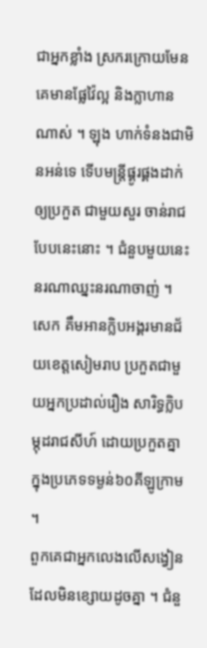ជាអ្នកខ្លាំង ស្រករក្រោយមែន គេមានផ្លែវ៉ៃល្អ និងក្លាហានណាស់ ។ ឡុង ហាក់ទំនងជាមិនអន់ទេ ទើបមន្ត្រីផ្គូរផ្គងដាក់ឲ្យប្រកួត ជាមួយសួរ ចាន់រាជបែបនេះនោះ ។ ជំនួបមួយនេះ នរណាឈ្នះនរណាចាញ់ ។
សេក គឹមអានក្លិបអង្គរមានជ័យខេត្តសៀមរាប ប្រកួតជាមួយអ្នកប្រដាល់រឿង សារិទ្ធក្លិបម្កុដរាជសីហ៍ ដោយប្រកួតគ្នា
ក្នុងប្រភេទទម្ងន់៦០គីឡូក្រាម ។
ពួកគេជាអ្នកលេងលើសង្វៀន ដែលមិនខ្សោយដូចគ្នា ។ ជំនួ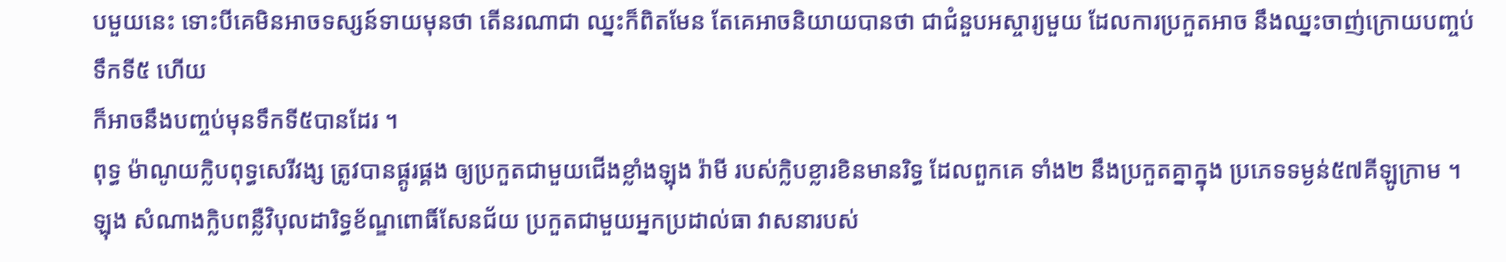បមួយនេះ ទោះបីគេមិនអាចទស្សន៍ទាយមុនថា តើនរណាជា ឈ្នះក៏ពិតមែន តែគេអាចនិយាយបានថា ជាជំនួបអស្ចារ្យមួយ ដែលការប្រកួតអាច នឹងឈ្នះចាញ់ក្រោយបញ្ចប់ទឹកទី៥ ហើយ
ក៏អាចនឹងបញ្ចប់មុនទឹកទី៥បានដែរ ។
ពុទ្ធ ម៉ាណូយក្លិបពុទ្ធសេរីវង្ស ត្រូវបានផ្គូរផ្គង ឲ្យប្រកួតជាមួយជើងខ្លាំងឡុង រ៉ាមី របស់ក្លិបខ្លារខិនមានរិទ្ធ ដែលពួកគេ ទាំង២ នឹងប្រកួតគ្នាក្នុង ប្រភេទទម្ងន់៥៧គីឡូក្រាម ។
ឡុង សំណាងក្លិបពន្លឺវិបុលដារិទ្ធខ័ណ្ឌពោធិ៍សែនជ័យ ប្រកួតជាមួយអ្នកប្រដាល់ធា វាសនារបស់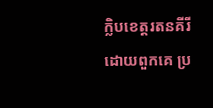ក្លិបខេត្តរតនគីរី
ដោយពួកគេ ប្រ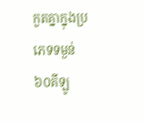កួតគ្នាក្នុងប្រភេទទម្ងន់៦០គីឡូ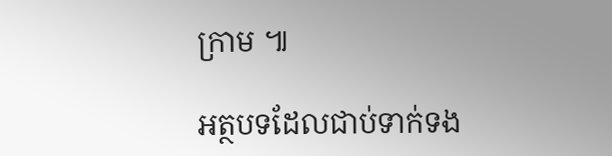ក្រាម ៕

អត្ថបទដែលជាប់ទាក់ទង